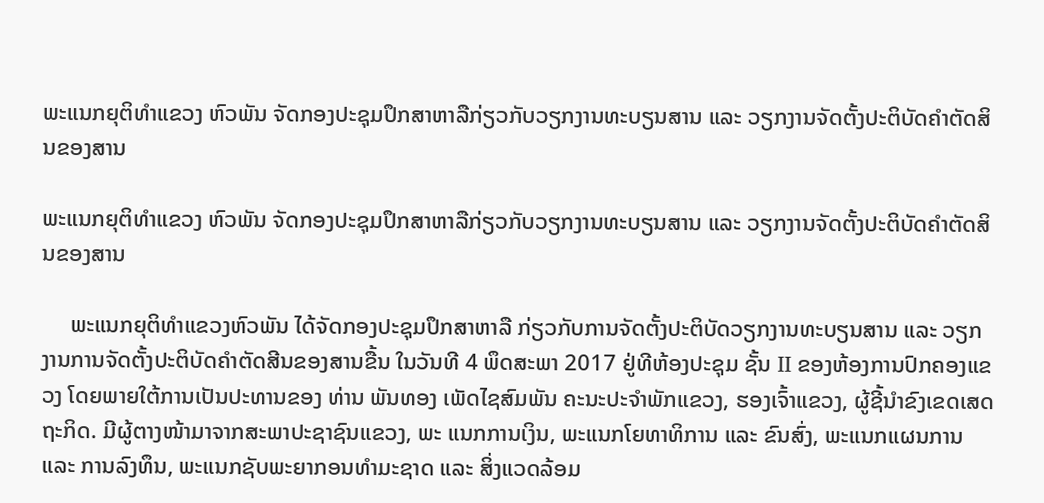ພະແນກຍຸຕິທຳແຂວງ ຫົວພັນ ຈັດກອງປະຊຸມປຶກສາຫາລືກ່ຽວກັບວຽກງານທະບຽນສານ ແລະ ວຽກງານຈັດຕັ້ງປະຕິບັດຄຳຕັດສິນຂອງສານ

ພະແນກຍຸຕິທຳແຂວງ ຫົວພັນ ຈັດກອງປະຊຸມປຶກສາຫາລືກ່ຽວກັບວຽກງານທະບຽນສານ ແລະ ວຽກງານຈັດຕັ້ງປະຕິບັດຄຳຕັດສິນຂອງສານ

     ພະແນກຍຸຕິທຳແຂວງຫົວພັນ ໄດ້ຈັດກອງປະຊຸມປຶກສາຫາລື ກ່ຽວກັບການຈັດຕັ້ງປະຕິບັດວຽກງານທະບຽນສານ ແລະ ວຽກງານການຈັດຕັ້ງປະຕິບັດຄຳຕັດສີນຂອງສານຂື້ນ ໃນວັນທີ 4 ພຶດສະພາ 2017 ຢູ່ທີຫ້ອງປະຊຸມ ຊັ້ນ II ຂອງຫ້ອງການປົກຄອງແຂວງ ໂດຍພາຍໃຕ້ການເປັນປະທານຂອງ ທ່ານ ພັນທອງ ເພັດໄຊສົມພັນ ຄະນະປະຈຳພັກແຂວງ, ຮອງເຈົ້າແຂວງ, ຜູ້ຊີ້ນຳຂົງເຂດເສດຖະກິດ. ມີຜູ້ຕາງໜ້າມາຈາກສະພາປະຊາຊົນແຂວງ, ພະ ແນກການເງິນ, ພະແນກໂຍທາທິການ ແລະ ຂົນສົ່ງ, ພະແນກແຜນການ ແລະ ການລົງທຶນ, ພະແນກຊັບພະຍາກອນທຳມະຊາດ ແລະ ສິ່ງແວດລ້ອມ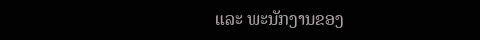ແລະ ພະນັກງານຂອງ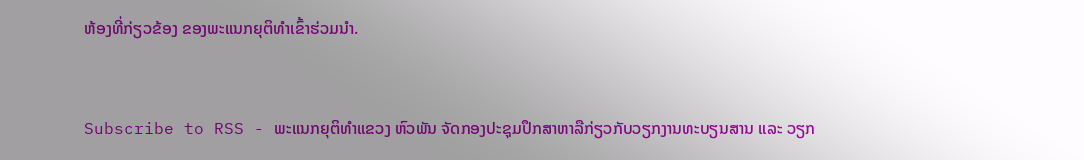ຫ້ອງທີ່ກ່ຽວຂ້ອງ ຂອງພະແນກຍຸຕິທຳເຂົ້າຮ່ວມນຳ.



Subscribe to RSS - ພະແນກຍຸຕິທຳແຂວງ ຫົວພັນ ຈັດກອງປະຊຸມປຶກສາຫາລືກ່ຽວກັບວຽກງານທະບຽນສານ ແລະ ວຽກ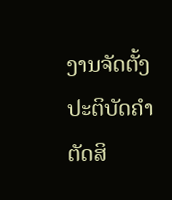ງານຈັດຕັ້ງປະຕິບັດຄຳຕັດສິ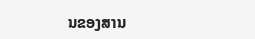ນຂອງສານ